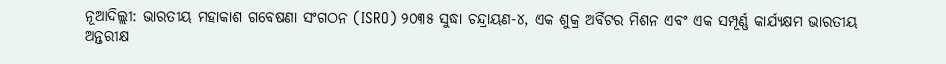ନୂଆଦିଲ୍ଲୀ: ଭାରତୀୟ ମହାକାଶ ଗବେଷଣା ସଂଗଠନ (ISRO) ୨୦୩୫ ସୁଦ୍ଧା ଚନ୍ଦ୍ରାୟଣ-୪, ଏକ ଶୁକ୍ର ଅର୍ବିଟର ମିଶନ ଏବଂ ଏକ ସମ୍ପୂର୍ଣ୍ଣ କାର୍ଯ୍ୟକ୍ଷମ ଭାରତୀୟ ଅନ୍ତରୀକ୍ଷ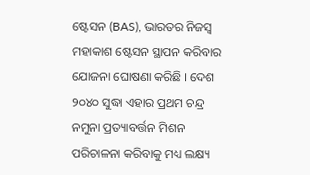ଷ୍ଟେସନ (BAS), ଭାରତର ନିଜସ୍ୱ ମହାକାଶ ଷ୍ଟେସନ ସ୍ଥାପନ କରିବାର ଯୋଜନା ଘୋଷଣା କରିଛି । ଦେଶ ୨୦୪୦ ସୁଦ୍ଧା ଏହାର ପ୍ରଥମ ଚନ୍ଦ୍ର ନମୁନା ପ୍ରତ୍ୟାବର୍ତ୍ତନ ମିଶନ ପରିଚାଳନା କରିବାକୁ ମଧ୍ୟ ଲକ୍ଷ୍ୟ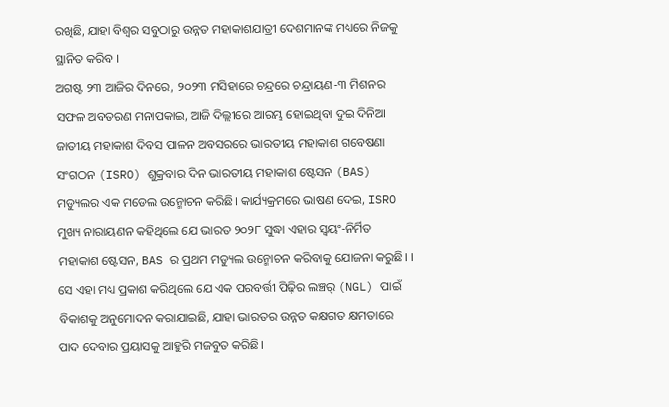ରଖିଛି, ଯାହା ବିଶ୍ୱର ସବୁଠାରୁ ଉନ୍ନତ ମହାକାଶଯାତ୍ରୀ ଦେଶମାନଙ୍କ ମଧ୍ୟରେ ନିଜକୁ ସ୍ଥାନିତ କରିବ ।
ଅଗଷ୍ଟ ୨୩ ଆଜିର ଦିନରେ, ୨୦୨୩ ମସିହାରେ ଚନ୍ଦ୍ରରେ ଚନ୍ଦ୍ରାୟଣ-୩ ମିଶନର ସଫଳ ଅବତରଣ ମନାପକାଇ, ଆଜି ଦିଲ୍ଲୀରେ ଆରମ୍ଭ ହୋଇଥିବା ଦୁଇ ଦିନିଆ ଜାତୀୟ ମହାକାଶ ଦିବସ ପାଳନ ଅବସରରେ ଭାରତୀୟ ମହାକାଶ ଗବେଷଣା ସଂଗଠନ (ISRO) ଶୁକ୍ରବାର ଦିନ ଭାରତୀୟ ମହାକାଶ ଷ୍ଟେସନ (BAS) ମଡ୍ୟୁଲର ଏକ ମଡେଲ ଉନ୍ମୋଚନ କରିଛି। କାର୍ଯ୍ୟକ୍ରମରେ ଭାଷଣ ଦେଇ, ISRO ମୁଖ୍ୟ ନାରାୟଣନ କହିଥିଲେ ଯେ ଭାରତ ୨୦୨୮ ସୁଦ୍ଧା ଏହାର ସ୍ୱୟଂ-ନିର୍ମିତ ମହାକାଶ ଷ୍ଟେସନ, BAS ର ପ୍ରଥମ ମଡ୍ୟୁଲ ଉନ୍ମୋଚନ କରିବାକୁ ଯୋଜନା କରୁଛି। । ସେ ଏହା ମଧ୍ୟ ପ୍ରକାଶ କରିଥିଲେ ଯେ ଏକ ପରବର୍ତ୍ତୀ ପିଢ଼ିର ଲଞ୍ଚର୍ (NGL) ପାଇଁ ବିକାଶକୁ ଅନୁମୋଦନ କରାଯାଇଛି, ଯାହା ଭାରତର ଉନ୍ନତ କକ୍ଷଗତ କ୍ଷମତାରେ ପାଦ ଦେବାର ପ୍ରୟାସକୁ ଆହୁରି ମଜବୁତ କରିଛି।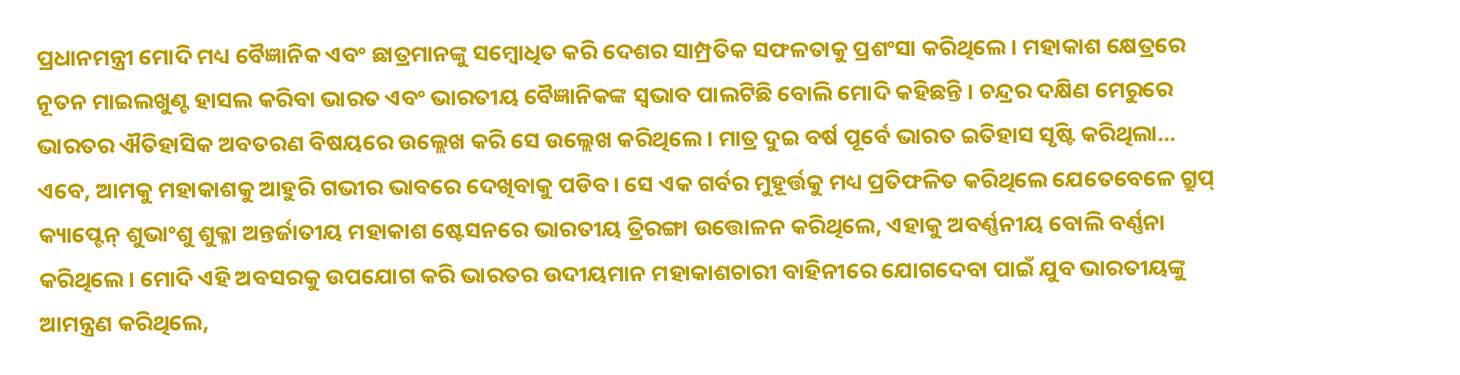ପ୍ରଧାନମନ୍ତ୍ରୀ ମୋଦି ମଧ୍ୟ ବୈଜ୍ଞାନିକ ଏବଂ ଛାତ୍ରମାନଙ୍କୁ ସମ୍ବୋଧିତ କରି ଦେଶର ସାମ୍ପ୍ରତିକ ସଫଳତାକୁ ପ୍ରଶଂସା କରିଥିଲେ। ମହାକାଶ କ୍ଷେତ୍ରରେ ନୂତନ ମାଇଲଖୁଣ୍ଟ ହାସଲ କରିବା ଭାରତ ଏବଂ ଭାରତୀୟ ବୈଜ୍ଞାନିକଙ୍କ ସ୍ୱଭାବ ପାଲଟିଛି ବୋଲି ମୋଦି କହିଛନ୍ତି । ଚନ୍ଦ୍ରର ଦକ୍ଷିଣ ମେରୁରେ ଭାରତର ଐତିହାସିକ ଅବତରଣ ବିଷୟରେ ଉଲ୍ଲେଖ କରି ସେ ଉଲ୍ଲେଖ କରିଥିଲେ । ମାତ୍ର ଦୁଇ ବର୍ଷ ପୂର୍ବେ ଭାରତ ଇତିହାସ ସୃଷ୍ଟି କରିଥିଲା… ଏବେ, ଆମକୁ ମହାକାଶକୁ ଆହୁରି ଗଭୀର ଭାବରେ ଦେଖିବାକୁ ପଡିବ। ସେ ଏକ ଗର୍ବର ମୁହୂର୍ତ୍ତକୁ ମଧ୍ୟ ପ୍ରତିଫଳିତ କରିଥିଲେ ଯେତେବେଳେ ଗ୍ରୁପ୍ କ୍ୟାପ୍ଟେନ୍ ଶୁଭାଂଶୁ ଶୁକ୍ଳା ଅନ୍ତର୍ଜାତୀୟ ମହାକାଶ ଷ୍ଟେସନରେ ଭାରତୀୟ ତ୍ରିରଙ୍ଗା ଉତ୍ତୋଳନ କରିଥିଲେ, ଏହାକୁ ଅବର୍ଣ୍ଣନୀୟ ବୋଲି ବର୍ଣ୍ଣନା କରିଥିଲେ। ମୋଦି ଏହି ଅବସରକୁ ଉପଯୋଗ କରି ଭାରତର ଉଦୀୟମାନ ମହାକାଶଚାରୀ ବାହିନୀରେ ଯୋଗଦେବା ପାଇଁ ଯୁବ ଭାରତୀୟଙ୍କୁ ଆମନ୍ତ୍ରଣ କରିଥିଲେ,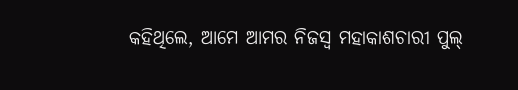କହିଥିଲେ, ଆମେ ଆମର ନିଜସ୍ୱ ମହାକାଶଚାରୀ ପୁଲ୍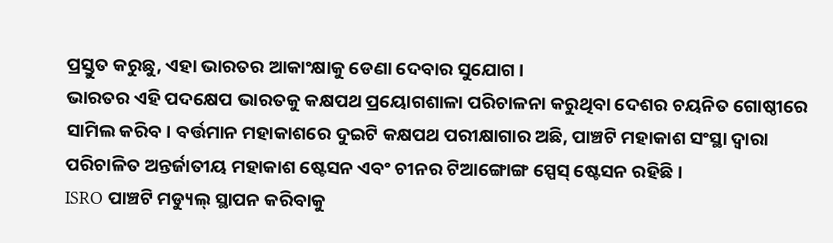ପ୍ରସ୍ତୁତ କରୁଛୁ, ଏହା ଭାରତର ଆକାଂକ୍ଷାକୁ ଡେଣା ଦେବାର ସୁଯୋଗ ।
ଭାରତର ଏହି ପଦକ୍ଷେପ ଭାରତକୁ କକ୍ଷପଥ ପ୍ରୟୋଗଶାଳା ପରିଚାଳନା କରୁଥିବା ଦେଶର ଚୟନିତ ଗୋଷ୍ଠୀରେ ସାମିଲ କରିବ। ବର୍ତ୍ତମାନ ମହାକାଶରେ ଦୁଇଟି କକ୍ଷପଥ ପରୀକ୍ଷାଗାର ଅଛି, ପାଞ୍ଚଟି ମହାକାଶ ସଂସ୍ଥା ଦ୍ୱାରା ପରିଚାଳିତ ଅନ୍ତର୍ଜାତୀୟ ମହାକାଶ ଷ୍ଟେସନ ଏବଂ ଚୀନର ଟିଆଙ୍ଗୋଙ୍ଗ ସ୍ପେସ୍ ଷ୍ଟେସନ ରହିଛି ।
ISRO ପାଞ୍ଚଟି ମଡ୍ୟୁଲ୍ ସ୍ଥାପନ କରିବାକୁ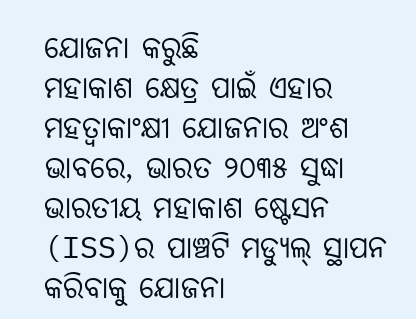ଯୋଜନା କରୁଛି
ମହାକାଶ କ୍ଷେତ୍ର ପାଇଁ ଏହାର ମହତ୍ୱାକାଂକ୍ଷୀ ଯୋଜନାର ଅଂଶ ଭାବରେ, ଭାରତ ୨୦୩୫ ସୁଦ୍ଧା ଭାରତୀୟ ମହାକାଶ ଷ୍ଟେସନ (ISS)ର ପାଞ୍ଚଟି ମଡ୍ୟୁଲ୍ ସ୍ଥାପନ କରିବାକୁ ଯୋଜନା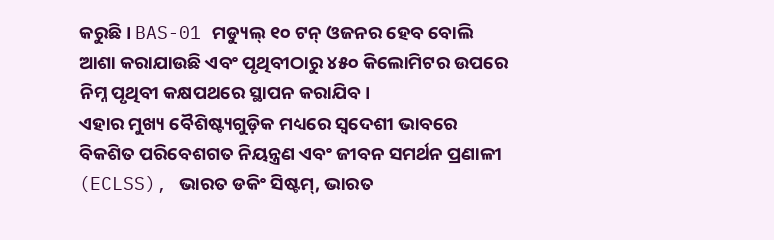କରୁଛି। BAS-01 ମଡ୍ୟୁଲ୍ ୧୦ ଟନ୍ ଓଜନର ହେବ ବୋଲି ଆଶା କରାଯାଉଛି ଏବଂ ପୃଥିବୀଠାରୁ ୪୫୦ କିଲୋମିଟର ଉପରେ ନିମ୍ନ ପୃଥିବୀ କକ୍ଷପଥରେ ସ୍ଥାପନ କରାଯିବ।
ଏହାର ମୁଖ୍ୟ ବୈଶିଷ୍ଟ୍ୟଗୁଡ଼ିକ ମଧ୍ୟରେ ସ୍ୱଦେଶୀ ଭାବରେ ବିକଶିତ ପରିବେଶଗତ ନିୟନ୍ତ୍ରଣ ଏବଂ ଜୀବନ ସମର୍ଥନ ପ୍ରଣାଳୀ (ECLSS), ଭାରତ ଡକିଂ ସିଷ୍ଟମ୍, ଭାରତ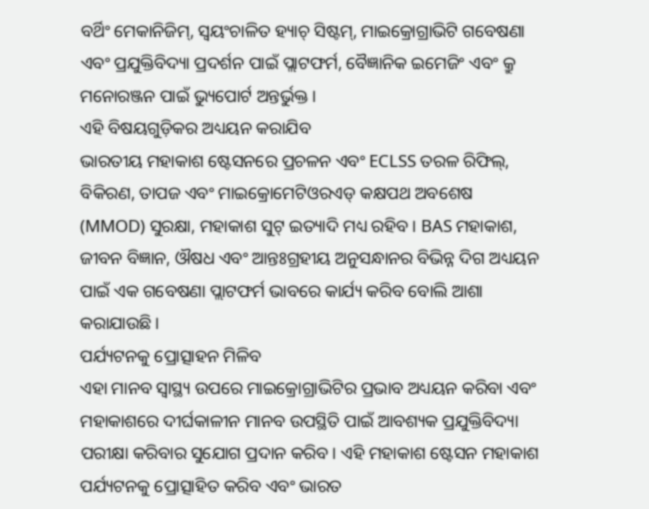ବର୍ଥିଂ ମେକାନିଜିମ୍, ସ୍ୱୟଂଚାଳିତ ହ୍ୟାଚ୍ ସିଷ୍ଟମ୍, ମାଇକ୍ରୋଗ୍ରାଭିଟି ଗବେଷଣା ଏବଂ ପ୍ରଯୁକ୍ତିବିଦ୍ୟା ପ୍ରଦର୍ଶନ ପାଇଁ ପ୍ଲାଟଫର୍ମ, ବୈଜ୍ଞାନିକ ଇମେଜିଂ ଏବଂ କ୍ରୁ ମନୋରଞ୍ଜନ ପାଇଁ ଭ୍ୟୁପୋର୍ଟ ଅନ୍ତର୍ଭୁକ୍ତ।
ଏହି ବିଷୟଗୁଡ଼ିକର ଅଧ୍ୟୟନ କରାଯିବ
ଭାରତୀୟ ମହାକାଶ ଷ୍ଟେସନରେ ପ୍ରଚଳନ ଏବଂ ECLSS ତରଳ ରିଫିଲ୍, ବିକିରଣ, ତାପଜ ଏବଂ ମାଇକ୍ରୋମେଟିଓରଏଡ୍ କକ୍ଷପଥ ଅବଶେଷ (MMOD) ସୁରକ୍ଷା, ମହାକାଶ ସୁଟ୍ ଇତ୍ୟାଦି ମଧ୍ୟ ରହିବ। BAS ମହାକାଶ, ଜୀବନ ବିଜ୍ଞାନ, ଔଷଧ ଏବଂ ଆନ୍ତଃଗ୍ରହୀୟ ଅନୁସନ୍ଧାନର ବିଭିନ୍ନ ଦିଗ ଅଧ୍ୟୟନ ପାଇଁ ଏକ ଗବେଷଣା ପ୍ଲାଟଫର୍ମ ଭାବରେ କାର୍ଯ୍ୟ କରିବ ବୋଲି ଆଶା କରାଯାଉଛି।
ପର୍ଯ୍ୟଟନକୁ ପ୍ରୋତ୍ସାହନ ମିଳିବ
ଏହା ମାନବ ସ୍ୱାସ୍ଥ୍ୟ ଉପରେ ମାଇକ୍ରୋଗ୍ରାଭିଟିର ପ୍ରଭାବ ଅଧ୍ୟୟନ କରିବା ଏବଂ ମହାକାଶରେ ଦୀର୍ଘକାଳୀନ ମାନବ ଉପସ୍ଥିତି ପାଇଁ ଆବଶ୍ୟକ ପ୍ରଯୁକ୍ତିବିଦ୍ୟା ପରୀକ୍ଷା କରିବାର ସୁଯୋଗ ପ୍ରଦାନ କରିବ। ଏହି ମହାକାଶ ଷ୍ଟେସନ ମହାକାଶ ପର୍ଯ୍ୟଟନକୁ ପ୍ରୋତ୍ସାହିତ କରିବ ଏବଂ ଭାରତ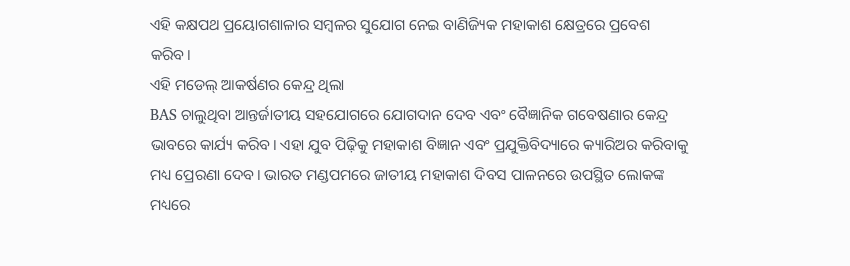ଏହି କକ୍ଷପଥ ପ୍ରୟୋଗଶାଳାର ସମ୍ବଳର ସୁଯୋଗ ନେଇ ବାଣିଜ୍ୟିକ ମହାକାଶ କ୍ଷେତ୍ରରେ ପ୍ରବେଶ କରିବ।
ଏହି ମଡେଲ୍ ଆକର୍ଷଣର କେନ୍ଦ୍ର ଥିଲା
BAS ଚାଲୁଥିବା ଆନ୍ତର୍ଜାତୀୟ ସହଯୋଗରେ ଯୋଗଦାନ ଦେବ ଏବଂ ବୈଜ୍ଞାନିକ ଗବେଷଣାର କେନ୍ଦ୍ର ଭାବରେ କାର୍ଯ୍ୟ କରିବ। ଏହା ଯୁବ ପିଢ଼ିକୁ ମହାକାଶ ବିଜ୍ଞାନ ଏବଂ ପ୍ରଯୁକ୍ତିବିଦ୍ୟାରେ କ୍ୟାରିଅର କରିବାକୁ ମଧ୍ୟ ପ୍ରେରଣା ଦେବ। ଭାରତ ମଣ୍ଡପମରେ ଜାତୀୟ ମହାକାଶ ଦିବସ ପାଳନରେ ଉପସ୍ଥିତ ଲୋକଙ୍କ ମଧ୍ୟରେ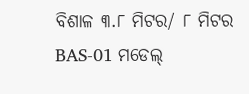ବିଶାଳ ୩.୮ ମିଟର/ ୮ ମିଟର BAS-01 ମଡେଲ୍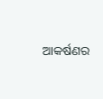ଆକର୍ଷଣର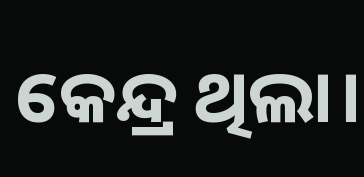କେନ୍ଦ୍ର ଥିଲା।